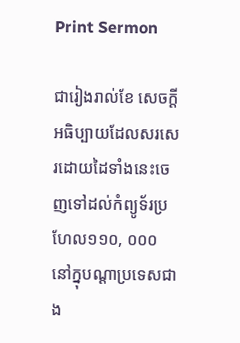Print Sermon

ជារៀងរាល់ខែ សេចក្ដីអធិប្បាយដែលសរសេរដោយដៃទាំងនេះចេញទៅដល់កំព្យូទ័រប្រហែល១១០, ០០០ នៅក្នុបណ្ដាប្រទេសជាង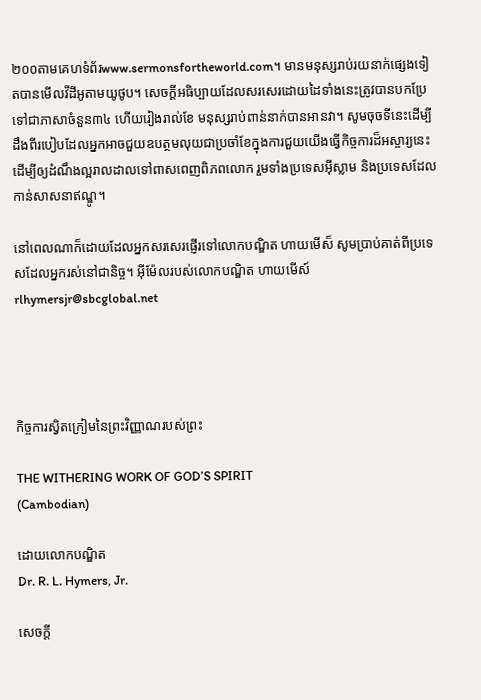២០០តាមគេហទំព័រwww.sermonsfortheworld.com។ មានមនុស្សរាប់រយនាក់ផ្សេងទៀតបានមើលវីដីអូតាមយូថូប។ សេចក្ដីអធិប្បាយដែលសរសេរដោយដៃទាំងនេះត្រូវបានបកប្រែទៅជាភាសាចំនួន៣៤ ហើយរៀងរាល់ខែ មនុស្សរាប់ពាន់នាក់បានអានវា។ សូមចុចទីនេះដើម្បីដឹងពីរបៀបដែលអ្នកអាចជួយឧបត្ថមលុយជាប្រចាំខែក្នុងការជួយយើងធ្វើកិច្ចការដ៏អស្ចារ្យនេះ ដើម្បីឲ្យដំណឹងល្អរាលដាលទៅពាសពេញពិភពលោក រួមទាំងប្រទេសអ៊ីស្លាម និងប្រទេសដែលកាន់សាសនាឥណ្ឌូ។

នៅពេលណាក៏ដោយដែលអ្នកសរសេរផ្ញើរទៅលោកបណ្ឌិត ហាយមើស៏ សូមប្រាប់គាត់ពីប្រទេសដែលអ្នករស់នៅជានិច្ច។ អ៊ីម៉ែលរបស់លោកបណ្ឌិត ហាយមើស៍rlhymersjr@sbcglobal.net




កិច្ចការស្វិតក្រៀមនៃព្រះវិញ្ញាណរបស់ព្រះ

THE WITHERING WORK OF GOD’S SPIRIT
(Cambodian)

ដោយលោកបណ្ឌិត
Dr. R. L. Hymers, Jr.

សេចក្ដី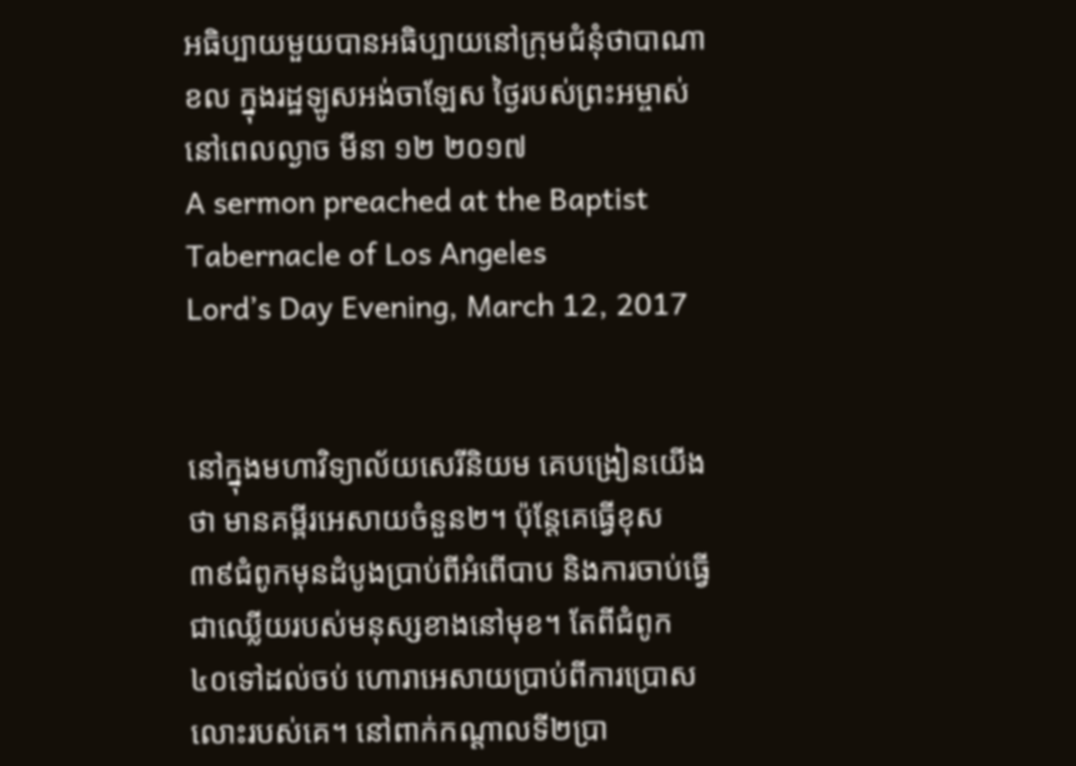អធិប្បាយមួយបានអធិប្បាយនៅក្រុមជំនុំថាបាណាខល ក្នុងរដ្ឋឡូសអង់ចាឡែស ថ្ងៃរបស់ព្រះអម្ចាស់នៅពេលល្ងាច មីនា ១២ ២០១៧
A sermon preached at the Baptist Tabernacle of Los Angeles
Lord’s Day Evening, March 12, 2017


នៅក្នុងមហាវិទ្យាល័យសេរីនិយម គេបង្រៀនយើងថា មានគម្ពីរអេសាយចំនួន២។ ប៉ុន្ដែគេធ្វើខុស ៣៩ជំពូកមុនដំបូងប្រាប់ពីអំពើបាប និងការចាប់ធ្វើជាឈ្លើយរបស់មនុស្សខាងនៅមុខ។ តែពីជំពូក ៤០ទៅដល់ចប់ ហោរាអេសាយប្រាប់ពីការប្រោសលោះរបស់គេ។ នៅពាក់កណ្ដាលទី២ប្រា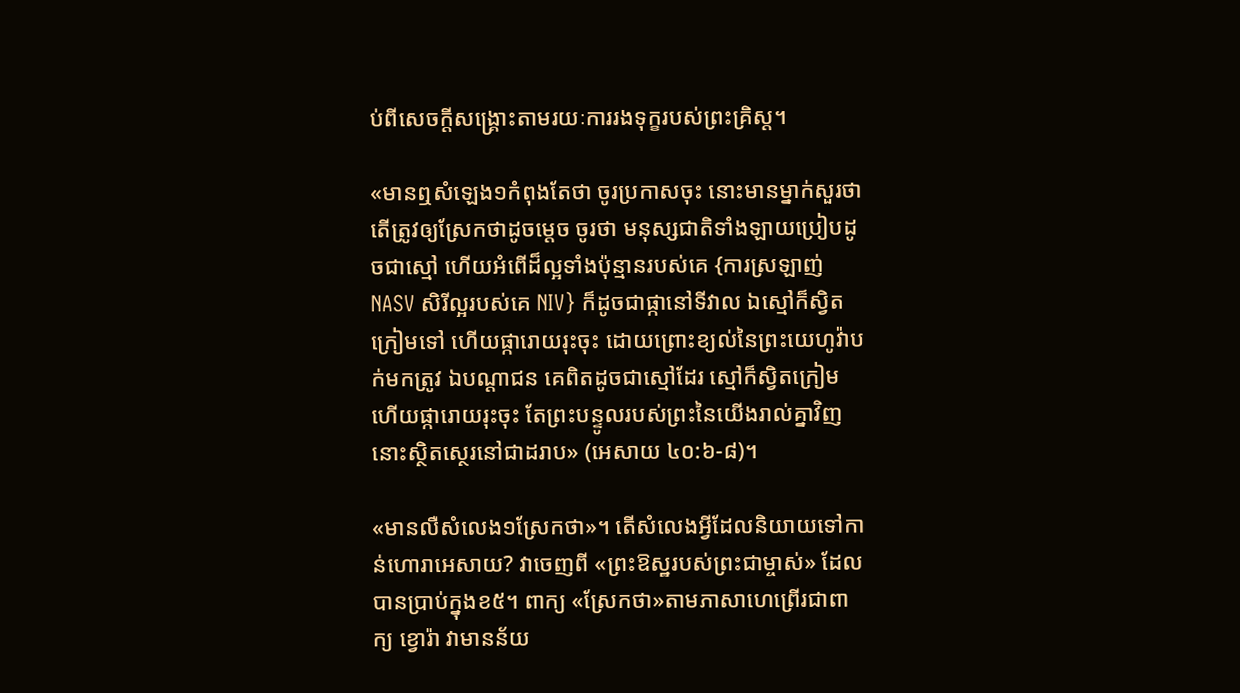ប់ពីសេចក្ដីសង្រ្គោះតាមរយៈការរងទុក្ខរបស់ព្រះគ្រិស្ដ។

«មានឮសំឡេង១កំពុងតែថា ចូរប្រកាសចុះ នោះមានម្នាក់សួរថា តើត្រូវឲ្យស្រែកថាដូចម្តេច ចូរថា មនុស្សជាតិទាំងឡាយប្រៀបដូចជាស្មៅ ហើយអំពើដ៏ល្អទាំងប៉ុន្មានរបស់គេ {ការស្រឡាញ់ NASV សិរីល្អរបស់គេ NIV} ក៏ដូចជាផ្កានៅទីវាល ឯស្មៅក៏ស្វិតក្រៀមទៅ ហើយផ្ការោយរុះចុះ ដោយព្រោះខ្យល់នៃព្រះយេហូវ៉ាបក់មកត្រូវ ឯបណ្តាជន គេពិតដូចជាស្មៅដែរ ស្មៅក៏ស្វិតក្រៀម ហើយផ្ការោយរុះចុះ តែព្រះបន្ទូលរបស់ព្រះនៃយើងរាល់គ្នាវិញ នោះស្ថិតស្ថេរនៅជាដរាប» (អេសាយ ៤០:៦-៨)។

«មានលឺសំលេង១ស្រែកថា»។ តើសំលេងអ្វីដែលនិយាយទៅកាន់ហោរាអេសាយ? វាចេញពី «ព្រះឱស្ឋរបស់ព្រះជាម្ចាស់» ដែលបានប្រាប់ក្នុងខ៥។ ពាក្យ «ស្រែកថា»តាមភាសាហេព្រើរជាពាក្យ ខ្វោរ៉ា វាមានន័យ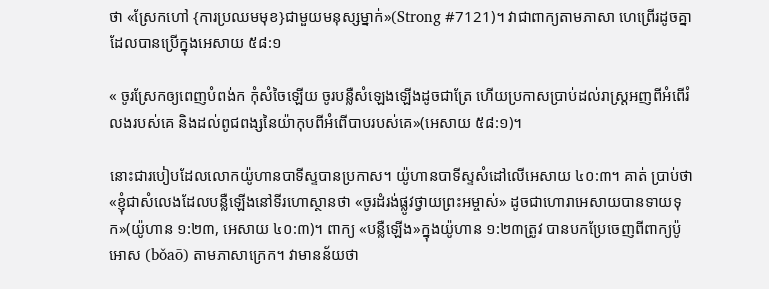ថា «ស្រែកហៅ {ការប្រឈមមុខ}ជាមួយមនុស្សម្នាក់»(Strong #7121)។ វាជាពាក្យតាមភាសា ហេព្រើរដូចគ្នាដែលបានប្រើក្នុងអេសាយ ៥៨:១

« ចូរស្រែកឲ្យពេញបំពង់ក កុំសំចៃឡើយ ចូរបន្លឺសំឡេងឡើងដូចជាត្រែ ហើយប្រកាសប្រាប់ដល់រាស្ត្រអញពីអំពើរំលងរបស់គេ និងដល់ពូជពង្សនៃយ៉ាកុបពីអំពើបាបរបស់គេ»(អេសាយ ៥៨:១)។

នោះជារបៀបដែលលោកយ៉ូហានបាទីស្ទបានប្រកាស។ យ៉ូហានបាទីស្ទសំដៅលើអេសាយ ៤០:៣។ គាត់ ប្រាប់ថា «ខ្ញុំជាសំលេងដែលបន្លឺឡើងនៅទីរហោស្ថានថា «ចូរដំរង់ផ្លូវថ្វាយព្រះអម្ចាស់» ដូចជាហោរាអេសាយបានទាយទុក»(យ៉ូហាន ១:២៣, អេសាយ ៤០:៣)។ ពាក្យ «បន្លឺឡើង»ក្នុងយ៉ូហាន ១:២៣ត្រូវ បានបកប្រែចេញពីពាក្យប៉ូអោស (bǒaō) តាមភាសាក្រេក។ វាមានន័យថា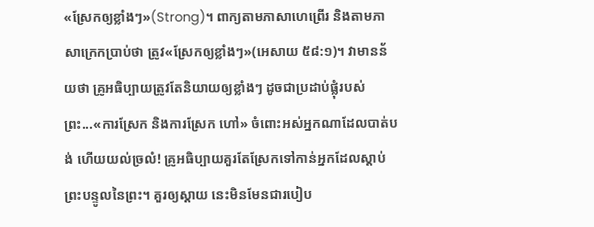«ស្រែកឲ្យខ្លាំងៗ»(Strong)។ ពាក្យតាមភាសាហេព្រើរ និងតាមភាសាក្រេកប្រាប់ថា ត្រូវ«ស្រែកឲ្យខ្លាំងៗ»(អេសាយ ៥៨:១)។ វាមានន័យថា គ្រូអធិប្បាយត្រូវតែនិយាយឲ្យខ្លាំងៗ ដូចជាប្រដាប់ផ្លុំរបស់ព្រះ...«ការស្រែក និងការស្រែក ហៅ» ចំពោះអស់អ្នកណាដែលបាត់បង់ ហើយយល់ច្រលំ! គ្រូអធិប្បាយគួរតែស្រែកទៅកាន់អ្នកដែលស្ដាប់ ព្រះបន្ទូលនៃព្រះ។ គួរឲ្យស្ដាយ នេះមិនមែនជារបៀប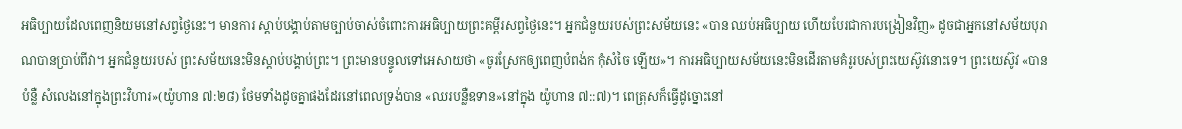អធិប្បាយដែលពេញនិយមនៅសព្វថ្ងៃនេះ។ មានការ ស្ដាប់បង្គាប់តាមច្បាប់ចាស់ចំពោះការអធិប្បាយព្រះគម្ពីរសព្វថ្ងៃនេះ។ អ្នកជំនួយរបស់ព្រះសម័យនេះ «បាន ឈប់អធិប្បាយ ហើយបែរជាការបង្រៀនវិញ» ដូចជាអ្នកនៅសម័យបុរាណបានប្រាប់ពីវា។ អ្នកជំនួយរបស់ ព្រះសម័យនេះមិនស្ដាប់បង្គាប់ព្រះ។ ព្រះមានបន្ទូលទៅអេសាយថា «ចូរស្រែកឲ្យពេញបំពង់ក កុំសំចៃ ឡើយ»។ ការអធិប្បាយសម័យនេះមិនដើរតាមគំរូរបស់ព្រះយេស៊ូវនោះទេ។ ព្រះយេស៊ូវ «បានបំន្លឺ សំលេងនៅក្នុងព្រះវិហារ»(យ៉ូហាន ៧:២៨) ថែមទាំងដូចគ្នាផងដែរនៅពេលទ្រង់បាន «ឈរបន្លឺឧទាន»នៅក្នុង យ៉ូហាន ៧::៧)។ ពេត្រុសក៏ធ្វើដូច្នោះនៅ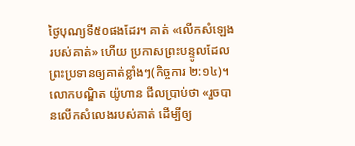ថ្ងៃបុណ្យទី៥០ផងដែរ។ គាត់ «លើកសំឡេងរបស់គាត់» ហើយ ប្រកាសព្រះបន្ទូលដែលព្រះប្រទានឲ្យគាត់ខ្លាំងៗ(កិច្ចការ ២:១៤)។ លោកបណ្ឌិត យ៉ូហាន ជីលប្រាប់ថា «រួចបានលើកសំលេងរបស់គាត់ ដើម្បីឲ្យ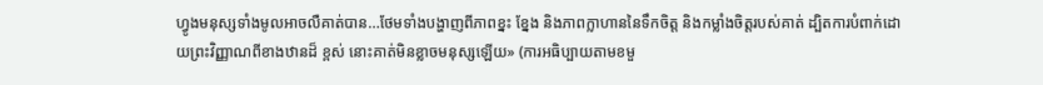ហ្វូងមនុស្សទាំងមូលអាចលឺគាត់បាន...ថែមទាំងបង្ហាញពីភាពខ្នះ ខ្នែង និងភាពក្លាហាននៃទឹកចិត្ដ និងកម្លាំងចិត្ដរបស់គាត់ ដ្បិតការបំពាក់ដោយព្រះវិញ្ញាណពីខាងឋានដ៏ ខ្ពស់ នោះគាត់មិនខ្លាចមនុស្សឡើយ» (ការអធិប្បាយតាមខមួ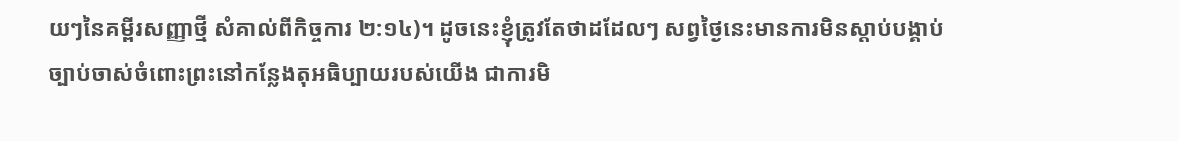យៗនៃគម្ពីរសញ្ញាថ្មី សំគាល់ពីកិច្ចការ ២:១៤)។ ដូចនេះខ្ញុំត្រូវតែថាដដែលៗ សព្វថ្ងៃនេះមានការមិនស្ដាប់បង្គាប់ច្បាប់ចាស់ចំពោះព្រះនៅកន្លែងតុអធិប្បាយរបស់យើង ជាការមិ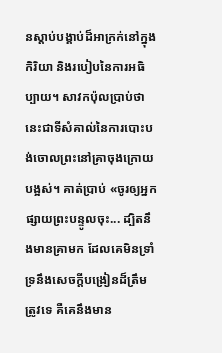នស្ដាប់បង្គាប់ដ៏អាក្រក់នៅក្នុងកិរិយា និងរបៀបនៃការអធិប្បាយ។ សាវកប៉ុលប្រាប់ថា នេះជាទីសំគាល់នៃការបោះបង់ចោលព្រះនៅគ្រាចុងក្រោយបង្អស់។ គាត់ប្រាប់ «ចូរឲ្យអ្នកផ្សាយព្រះបន្ទូលចុះ... ដ្បិតនឹងមានគ្រាមក ដែលគេមិនទ្រាំទ្រនឹងសេចក្តីបង្រៀនដ៏ត្រឹមត្រូវទេ គឺគេនឹងមាន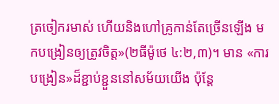ត្រចៀករមាស់ ហើយនិងហៅគ្រូកាន់តែច្រើនឡើង មកបង្រៀនឲ្យត្រូវចិត្ត»(២ធីម៉ូថេ ៤:២,៣)។ មាន «ការបង្រៀន»ដ៏ខ្ជាប់ខ្ជួននៅសម័យយើង ប៉ុន្ដែ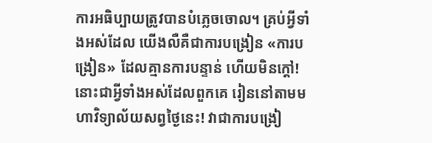ការអធិប្បាយត្រូវបានបំភ្លេចចោល។ គ្រប់អ្វីទាំងអស់ដែល យើងលឺគឺជាការបង្រៀន «ការបង្រៀន» ដែលគ្មានការបន្ទាន់ ហើយមិនក្ដៅ! នោះជាអ្វីទាំងអស់ដែលពួកគេ រៀននៅតាមមហាវិទ្យាល័យសព្វថ្ងៃនេះ! វាជាការបង្រៀ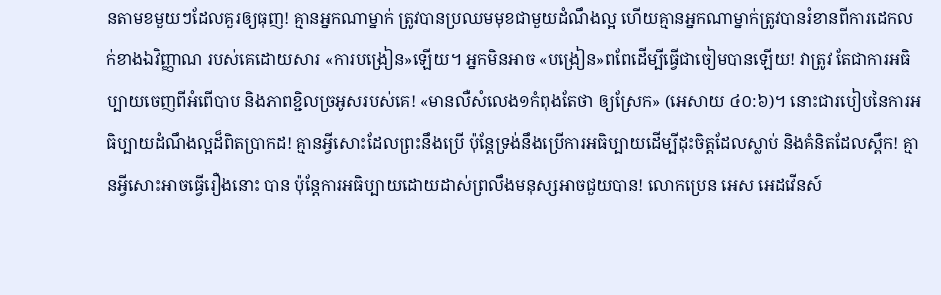នតាមខមួយៗដែលគួរឲ្យធុញ! គ្មានអ្នកណាម្នាក់ ត្រូវបានប្រឈមមុខជាមួយដំណឹងល្អ ហើយគ្មានអ្នកណាម្នាក់ត្រូវបានរំខានពីការដេកលក់ខាងឯវិញ្ញាណ របស់គេដោយសារ «ការបង្រៀន»ឡើយ។ អ្នកមិនអាច «បង្រៀន»ពពែដើម្បីធ្វើជាចៀមបានឡើយ! វាត្រូវ តែជាការអធិប្បាយចេញពីអំពើបាប និងភាពខ្ជិលច្រអូសរបស់គេ! «មានលឺសំលេង១កំពុងតែថា ឲ្យស្រែក» (អេសាយ ៤០:៦)។ នោះជារបៀបនៃការអធិប្បាយដំណឹងល្អដ៏ពិតប្រាកដ! គ្មានអ្វីសោះដែលព្រះនឹងប្រើ ប៉ុន្ដែទ្រង់នឹងប្រើការអធិប្បាយដើម្បីដុះចិត្ដដែលស្លាប់ និងគំនិតដែលស្ពឹក! គ្មានអ្វីសោះអាចធ្វើរឿងនោះ បាន ប៉ុន្ដែការអធិប្បាយដោយដាស់ព្រលឹងមនុស្សអាចជួយបាន! លោកប្រេន អេស អេដវើនស៍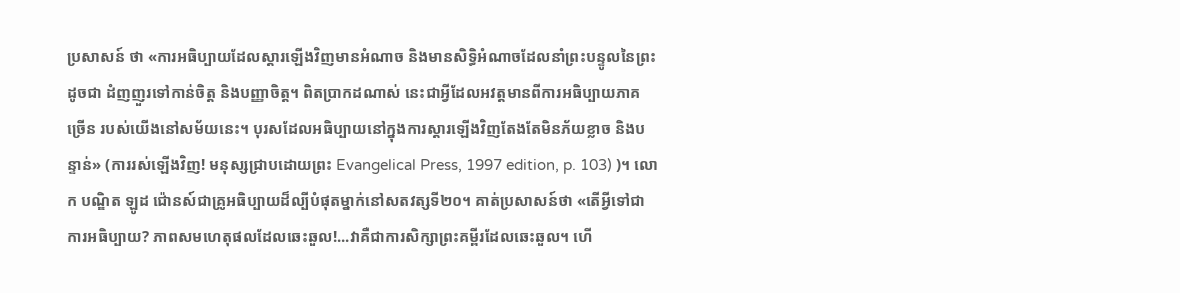ប្រសាសន៍ ថា «ការអធិប្បាយដែលស្ដារឡើងវិញមានអំណាច និងមានសិទ្ធិអំណាចដែលនាំព្រះបន្ទូលនៃព្រះដូចជា ដំញញួរទៅកាន់ចិត្ដ និងបញ្ញាចិត្ដ។ ពិតប្រាកដណាស់ នេះជាអ្វីដែលអវត្ដមានពីការអធិប្បាយភាគច្រើន របស់យើងនៅសម័យនេះ។ បុរសដែលអធិប្បាយនៅក្នុងការស្ដារឡើងវិញតែងតែមិនភ័យខ្លាច និងបន្ទាន់» (ការរស់ឡើងវិញ! មនុស្សជ្រាបដោយព្រះ Evangelical Press, 1997 edition, p. 103) )។ លោក បណ្ឌិត ឡូដ ជ៉ោនស៍ជាគ្រូអធិប្បាយដ៏ល្បីបំផុតម្នាក់នៅសតវត្សទី២០។ គាត់ប្រសាសន៍ថា «តើអ្វីទៅជា ការអធិប្បាយ? ភាពសមហេតុផលដែលឆេះឆួល!...វាគឺជាការសិក្សាព្រះគម្ពីរដែលឆេះឆួល។ ហើ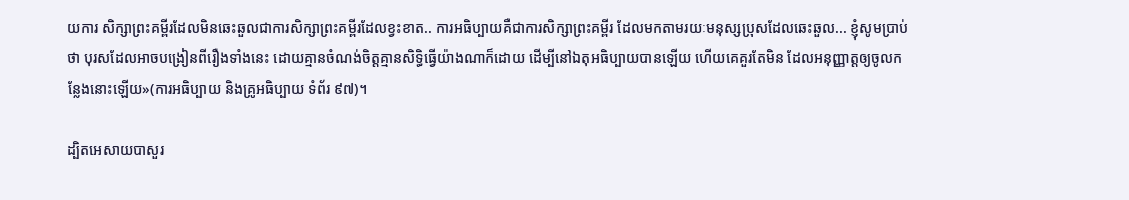យការ សិក្សាព្រះគម្ពីរដែលមិនឆេះឆួលជាការសិក្សាព្រះគម្ពីរដែលខ្វះខាត.. ការអធិប្បាយគឺជាការសិក្សាព្រះគម្ពីរ ដែលមកតាមរយៈមនុស្សប្រុសដែលឆេះឆួល... ខ្ញុំសូមប្រាប់ថា បុរសដែលអាចបង្រៀនពីរឿងទាំងនេះ ដោយគ្មានចំណង់ចិត្ដគ្មានសិទ្ធិធ្វើយ៉ាងណាក៏ដោយ ដើម្បីនៅឯតុអធិប្បាយបានឡើយ ហើយគេគួរតែមិន ដែលអនុញ្ញាត្ដឲ្យចូលកន្លែងនោះឡើយ»(ការអធិប្បាយ និងគ្រូអធិប្បាយ ទំព័រ ៩៧)។

ដ្បិតអេសាយបាសួរ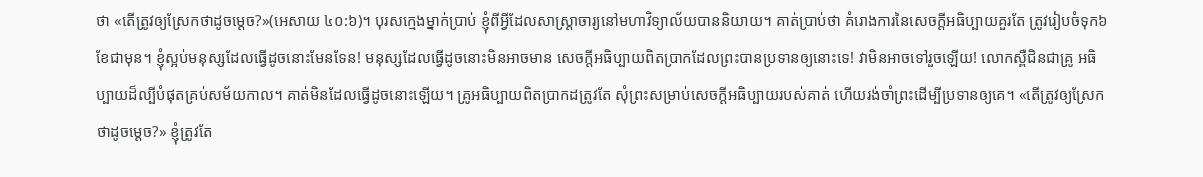ថា «តើត្រូវឲ្យស្រែកថាដូចម្ដេច?»(អេសាយ ៤០:៦)។ បុរសក្មេងម្នាក់ប្រាប់ ខ្ញុំពីអ្វីដែលសាស្រ្ដាចារ្យនៅមហាវិទ្យាល័យបាននិយាយ។ គាត់ប្រាប់ថា គំរោងការនៃសេចក្ដីអធិប្បាយគួរតែ ត្រូវរៀបចំទុក៦ខែជាមុន។ ខ្ញុំស្អប់មនុស្សដែលធ្វើដូចនោះមែនទែន! មនុស្សដែលធ្វើដូចនោះមិនអាចមាន សេចក្ដីអធិប្បាយពិតប្រាកដែលព្រះបានប្រទានឲ្យនោះទេ! វាមិនអាចទៅរួចឡើយ! លោកស្ពឺជិនជាគ្រូ អធិប្បាយដ៏ល្បីបំផុតគ្រប់សម័យកាល។ គាត់មិនដែលធ្វើដូចនោះឡើយ។ គ្រូអធិប្បាយពិតប្រាកដត្រូវតែ សុំព្រះសម្រាប់សេចក្ដីអធិប្បាយរបស់គាត់ ហើយរង់ចាំព្រះដើម្បីប្រទានឲ្យគេ។ «តើត្រូវឲ្យស្រែកថាដូចម្ដេច?» ខ្ញុំត្រូវតែ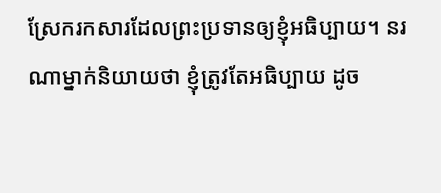ស្រែករកសារដែលព្រះប្រទានឲ្យខ្ញុំអធិប្បាយ។ នរណាម្នាក់និយាយថា ខ្ញុំត្រូវតែអធិប្បាយ ដូច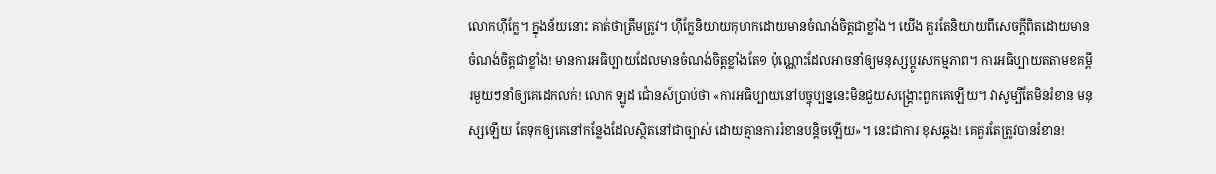លោកហ៊ីក្លែ។ ក្នុងន័យនោះ គាត់ថាត្រឹមត្រូវ។ ហ៊ីក្លែនិយាយកុហកដោយមានចំណង់ចិត្ដជាខ្លាំង។ យើង គួរតែនិយាយពីសេចក្ដីពិតដោយមានចំណង់ចិត្ដជាខ្លាំង! មានការអធិប្បាយដែលមានចំណង់ចិត្ដខ្លាំងតែ១ ប៉ុណ្ណោះដែលអាចនាំឲ្យមនុស្សប្ដូរសកម្មភាព។ ការអធិប្បាយតតាមខគម្ពីរមួយៗនាំឲ្យគេដេកលក់! លោក ឡូដ ជ៉ោនស៍ប្រាប់ថា «ការអធិប្បាយនៅបច្ចុប្បន្ននេះមិនជួយសង្រ្គោះពួកគេឡើយ។ វាសូម្បីតែមិនរំខាន មនុស្សឡើយ តែទុកឲ្យគេនៅកន្លែងដែលស្ថិតនៅជាច្បាស់ ដោយគ្មានការរំខានបន្ដិចឡើយ»។ នេះជាការ ខុសឆ្គង! គេគួរតែត្រូវបានរំខាន!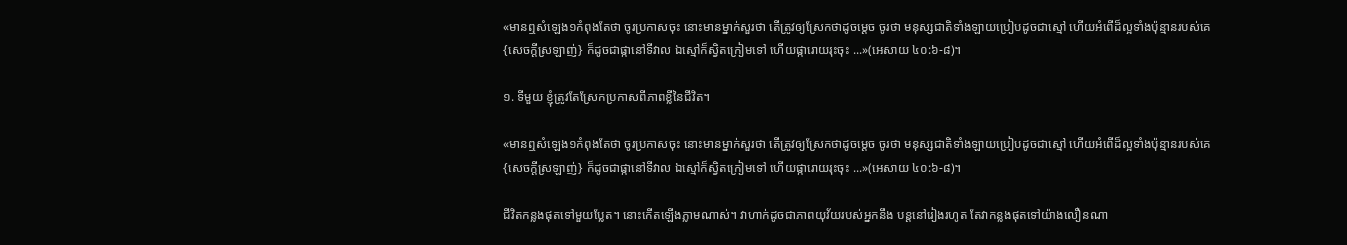«មានឮសំឡេង១កំពុងតែថា ចូរប្រកាសចុះ នោះមានម្នាក់សួរថា តើត្រូវឲ្យស្រែកថាដូចម្តេច ចូរថា មនុស្សជាតិទាំងឡាយប្រៀបដូចជាស្មៅ ហើយអំពើដ៏ល្អទាំងប៉ុន្មានរបស់គេ {សេចក្ដីស្រឡាញ់} ក៏ដូចជាផ្កានៅទីវាល ឯស្មៅក៏ស្វិតក្រៀមទៅ ហើយផ្ការោយរុះចុះ ...»(អេសាយ ៤០:៦-៨)។

១. ទីមួយ ខ្ញុំត្រូវតែស្រែកប្រកាសពីភាពខ្លីនៃជីវិត។

«មានឮសំឡេង១កំពុងតែថា ចូរប្រកាសចុះ នោះមានម្នាក់សួរថា តើត្រូវឲ្យស្រែកថាដូចម្តេច ចូរថា មនុស្សជាតិទាំងឡាយប្រៀបដូចជាស្មៅ ហើយអំពើដ៏ល្អទាំងប៉ុន្មានរបស់គេ {សេចក្ដីស្រឡាញ់} ក៏ដូចជាផ្កានៅទីវាល ឯស្មៅក៏ស្វិតក្រៀមទៅ ហើយផ្ការោយរុះចុះ ...»(អេសាយ ៤០:៦-៨)។

ជីវិតកន្លងផុតទៅមួយប្លែត។ នោះកើតឡើងភ្លាមណាស់។ វាហាក់ដូចជាភាពយុវ័យរបស់អ្នកនឹង បន្ដនៅរៀងរហូត តែវាកន្លងផុតទៅយ៉ាងលឿនណា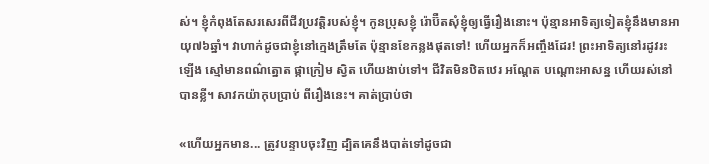ស់។ ខ្ញុំកំពុងតែសរសេរពីជីវប្រវត្ដិរបស់ខ្ញុំ។ កូនប្រុសខ្ញុំ រ៉ោប៊ឺតសុំខ្ញុំឲ្យធ្វើរឿងនោះ។ ប៉ុន្មានអាទិត្យទៀតខ្ញុំនឹងមានអាយុ៧៦ឆ្នាំ។ វាហាក់ដូចជាខ្ញុំនៅក្មេងត្រឹមតែ ប៉ុន្មានខែកន្លងផុតទៅ! ហើយអ្នកក៏អញ្ចឹងដែរ! ព្រះអាទិត្យនៅរដូវរះឡើង ស្មៅមានពណ៌ត្នោត ផ្កាក្រៀម ស្វិត ហើយងាប់ទៅ។ ជីវិតមិនឋិតឋេរ អណ្ដែត បណ្ដោះអាសន្ន ហើយរស់នៅបានខ្លី។ សាវកយ៉ាកុបប្រាប់ ពីរឿងនេះ។ គាត់ប្រាប់ថា

«ហើយអ្នកមាន... ត្រូវបន្ទាបចុះវិញ ដ្បិតគេនឹងបាត់ទៅដូចជា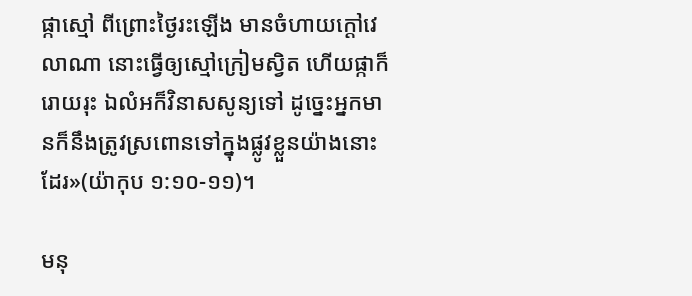ផ្កាស្មៅ ពីព្រោះថ្ងៃរះឡើង មានចំហាយក្តៅវេលាណា នោះធ្វើឲ្យស្មៅក្រៀមស្វិត ហើយផ្កាក៏រោយរុះ ឯលំអក៏វិនាសសូន្យទៅ ដូច្នេះអ្នកមានក៏នឹងត្រូវស្រពោនទៅក្នុងផ្លូវខ្លួនយ៉ាងនោះដែរ»(យ៉ាកុប ១:១០-១១)។

មនុ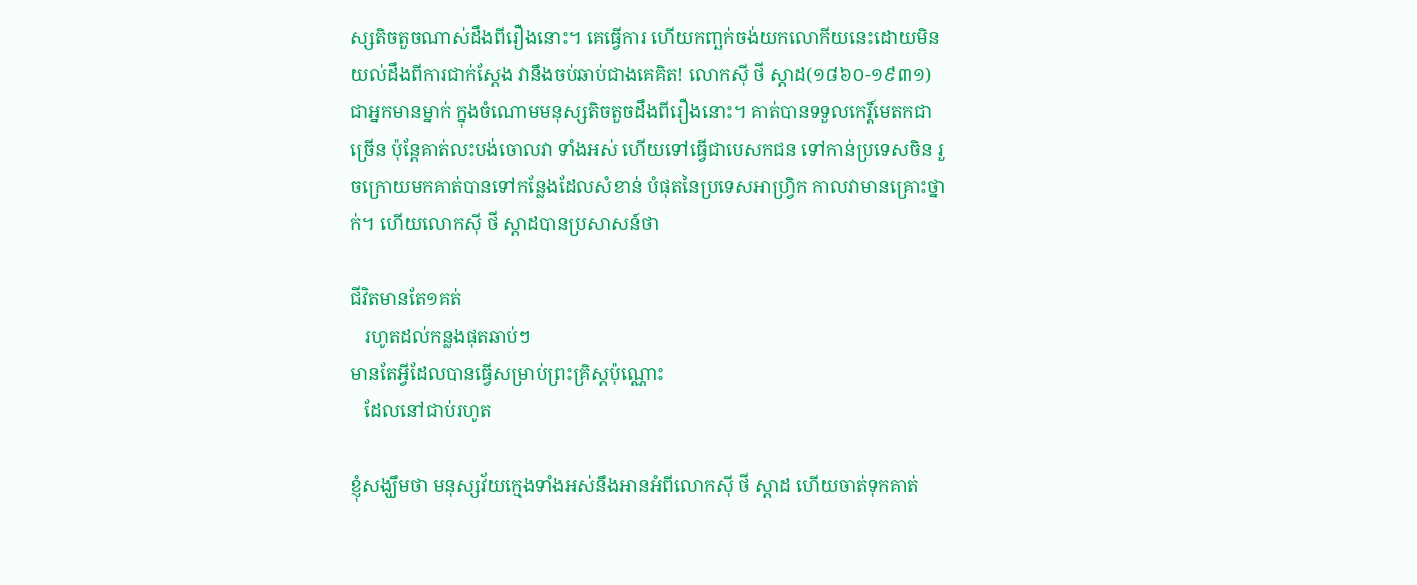ស្សតិចតួចណាស់ដឹងពីរឿងនោះ។ គេធ្វើការ ហើយកញ្ឆក់ចង់យកលោកីយនេះដោយមិនយល់ដឹងពីការជាក់ស្ដែង វានឹងចប់ឆាប់ជាងគេគិត! លោកស៊ី ថី ស្ដាដ(១៨៦០-១៩៣១)ជាអ្នកមានម្នាក់ ក្នុងចំណោមមនុស្សតិចតួចដឹងពីរឿងនោះ។ គាត់បានទទួលកេរ្ដិ៍មេតកជាច្រើន ប៉ុន្ដែគាត់លះបង់ចោលវា ទាំងអស់ ហើយទៅធ្វើជាបេសកជន ទៅកាន់ប្រទេសចិន រួចក្រោយមកគាត់បានទៅកន្លែងដែលសំខាន់ បំផុតនៃប្រទេសអាហ្រ្វិក កាលវាមានគ្រោះថ្នាក់។ ហើយលោកស៊ី ថី ស្ដាដបានប្រសាសន៍ថា

ជីវិតមានតែ១គត់
   រហូតដល់កន្លងផុតឆាប់ៗ
មានតែអ្វីដែលបានធ្វើសម្រាប់ព្រះគ្រិស្ដប៉ុណ្ណោះ
   ដែលនៅជាប់រហូត

ខ្ញុំសង្ឃឹមថា មនុស្សវ័យក្មេងទាំងអស់នឹងអានអំពីលោកស៊ី ថី ស្ដាដ ហើយចាត់ទុកគាត់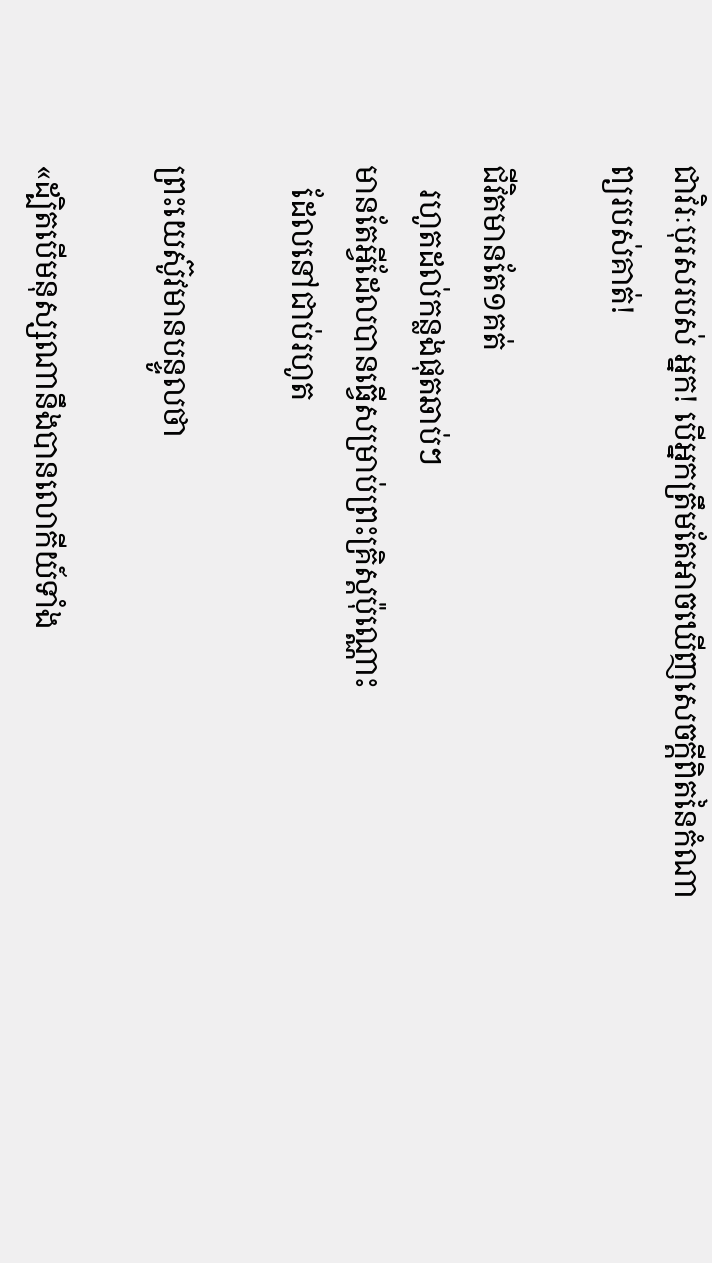ជាវិរៈបុរសរបស់ អ្នក! បើអ្នកត្រឹមតែអាចឃើញសេចក្ដីពិតនៃកំណាព្យរបស់គាត់!

ជីវិតមានតែ១គត់
   រហូតដល់កន្លងផុតឆាប់ៗ
មានតែអ្វីដែលបានធ្វើសម្រាប់ព្រះគ្រិស្ដប៉ុណ្ណោះ
   ដែលនៅជាប់រហូត

ព្រះយេស៊ូវមានបន្ទូលថា

«ដ្បិតបើមនុស្សណានឹងបានលោកីយ៍ទាំង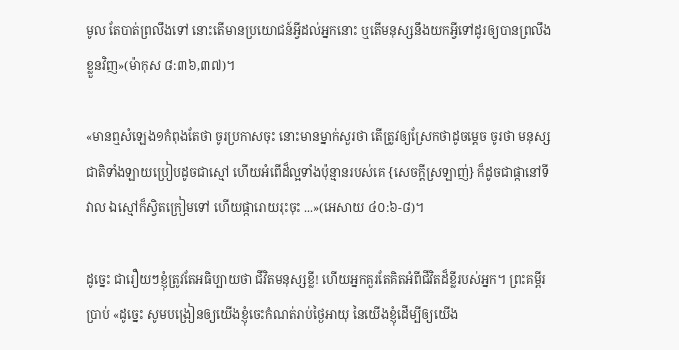មូល តែបាត់ព្រលឹងទៅ នោះតើមានប្រយោជន៍អ្វីដល់អ្នកនោះ ឬតើមនុស្សនឹងយកអ្វីទៅដូរឲ្យបានព្រលឹងខ្លួនវិញ»(ម៉ាកុស ៨:៣៦,៣៧)។

«មានឮសំឡេង១កំពុងតែថា ចូរប្រកាសចុះ នោះមានម្នាក់សួរថា តើត្រូវឲ្យស្រែកថាដូចម្តេច ចូរថា មនុស្សជាតិទាំងឡាយប្រៀបដូចជាស្មៅ ហើយអំពើដ៏ល្អទាំងប៉ុន្មានរបស់គេ {សេចក្ដីស្រឡាញ់} ក៏ដូចជាផ្កានៅទីវាល ឯស្មៅក៏ស្វិតក្រៀមទៅ ហើយផ្ការោយរុះចុះ ...»(អេសាយ ៤០:៦-៨)។

ដូច្នេះ ជារឿយៗខ្ញុំត្រូវតែអធិប្បាយថា ជីវិតមនុស្សខ្លី! ហើយអ្នកគួរតែគិតអំពីជីវិតដ៏ខ្លីរបស់អ្នក។ ព្រះគម្ពីរ ប្រាប់ «ដូច្នេះ សូមបង្រៀនឲ្យយើងខ្ញុំចេះកំណត់រាប់ថ្ងៃអាយុ នៃយើងខ្ញុំដើម្បីឲ្យយើង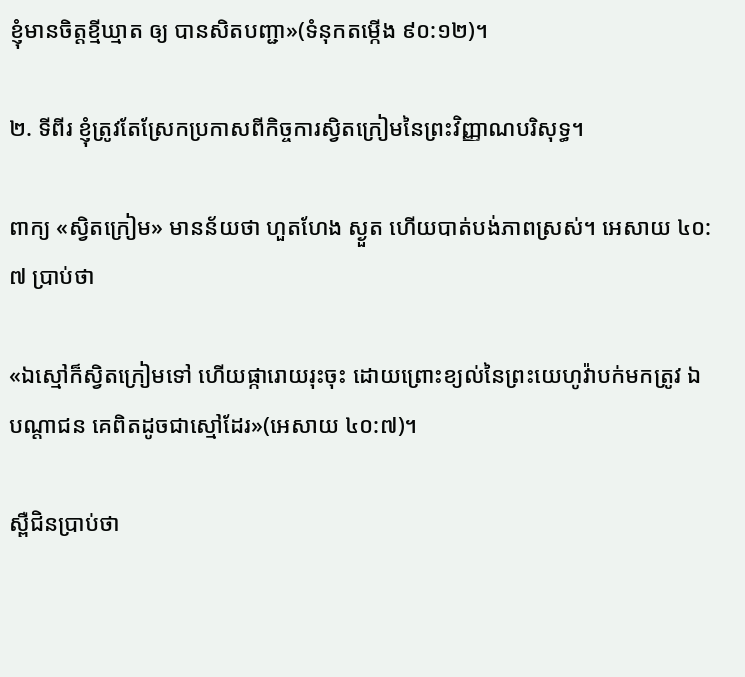ខ្ញុំមានចិត្តខ្មីឃ្មាត ឲ្យ បានសិតបញ្ជា»(ទំនុកតម្កើង ៩០:១២)។

២. ទីពីរ ខ្ញុំត្រូវតែស្រែកប្រកាសពីកិច្ចការស្វិតក្រៀមនៃព្រះវិញ្ញាណបរិសុទ្ធ។

ពាក្យ «ស្វិតក្រៀម» មានន័យថា ហួតហែង ស្ងួត ហើយបាត់បង់ភាពស្រស់។ អេសាយ ៤០:៧ ប្រាប់ថា

«ឯស្មៅក៏ស្វិតក្រៀមទៅ ហើយផ្ការោយរុះចុះ ដោយព្រោះខ្យល់នៃព្រះយេហូវ៉ាបក់មកត្រូវ ឯបណ្តាជន គេពិតដូចជាស្មៅដែរ»(អេសាយ ៤០:៧)។

ស្ពឺជិនប្រាប់ថា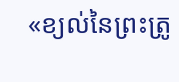«ខ្យល់នៃព្រះត្រូ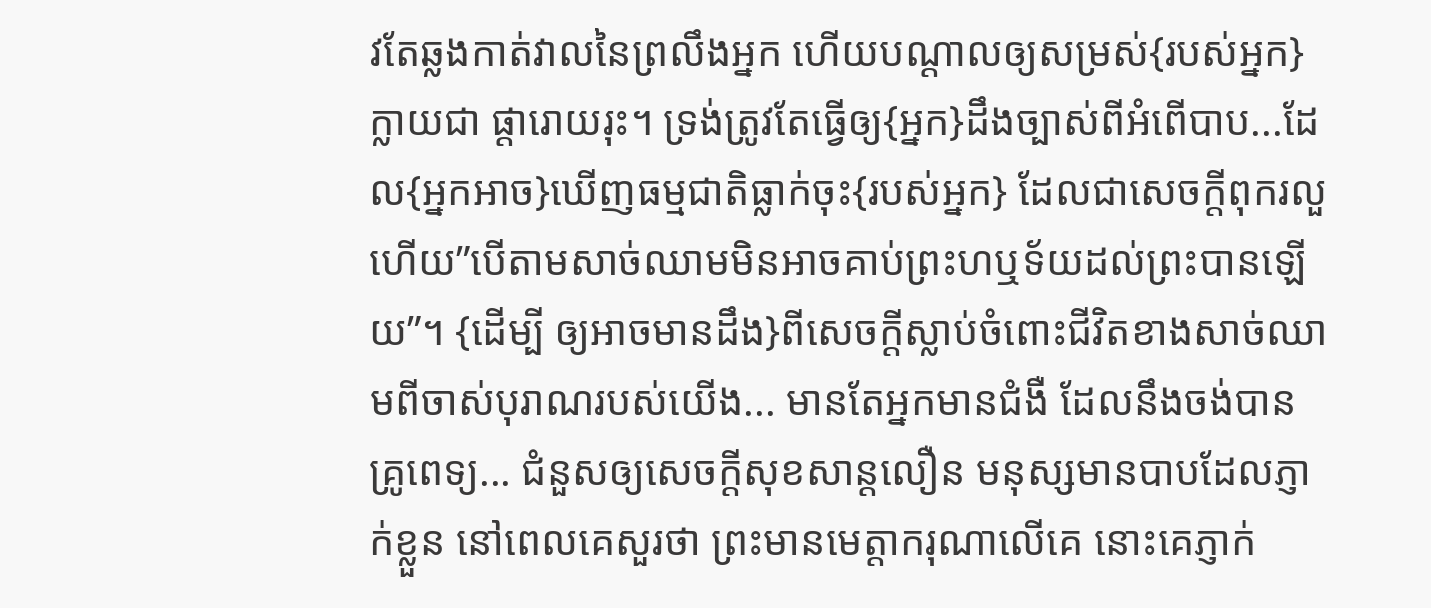វតែឆ្លងកាត់វាលនៃព្រលឹងអ្នក ហើយបណ្ដាលឲ្យសម្រស់{របស់អ្នក}ក្លាយជា ផ្ដារោយរុះ។ ទ្រង់ត្រូវតែធ្វើឲ្យ{អ្នក}ដឹងច្បាស់ពីអំពើបាប...ដែល{អ្នកអាច}ឃើញធម្មជាតិធ្លាក់ចុះ{របស់អ្នក} ដែលជាសេចក្ដីពុករលួ ហើយ”បើតាមសាច់ឈាមមិនអាចគាប់ព្រះហឬទ័យដល់ព្រះបានឡើយ”។ {ដើម្បី ឲ្យអាចមានដឹង}ពីសេចក្ដីស្លាប់ចំពោះជីវិតខាងសាច់ឈាមពីចាស់បុរាណរបស់យើង... មានតែអ្នកមានជំងឺ ដែលនឹងចង់បានគ្រូពេទ្យ... ជំនួសឲ្យសេចក្ដីសុខសាន្ដលឿន មនុស្សមានបាបដែលភ្ញាក់ខ្លួន នៅពេលគេសួរថា ព្រះមានមេត្ដាករុណាលើគេ នោះគេភ្ញាក់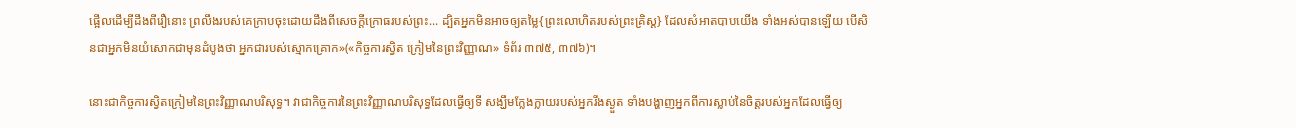ផ្អើលដើម្បីដឹងពីរឿនោះ ព្រលឹងរបស់គេក្រាបចុះដោយដឹងពីសេចក្ដីក្រោធរបស់ព្រះ... ដ្បិតអ្នកមិនអាចឲ្យតម្លៃ{ព្រះលោហិតរបស់ព្រះគ្រិស្ដ} ដែលសំអាតបាបយើង ទាំងអស់បានឡើយ បើសិនជាអ្នកមិនយំសោកជាមុនដំបូងថា អ្នកជារបស់ស្មោកគ្រោក»(«កិច្ចការស្វិត ក្រៀមនៃព្រះវិញ្ញាណ» ទំព័រ ៣៧៥, ៣៧៦)។

នោះជាកិច្ចការស្វិតក្រៀមនៃព្រះវិញ្ញាណបរិសុទ្ធ។ វាជាកិច្ចការនៃព្រះវិញ្ញាណបរិសុទ្ធដែលធ្វើឲ្យទី សង្ឃឹមក្លែងក្លាយរបស់អ្នករីងស្ងួត ទាំងបង្ហាញអ្នកពីការស្លាប់នៃចិត្ដរបស់អ្នកដែលធ្វើឲ្យ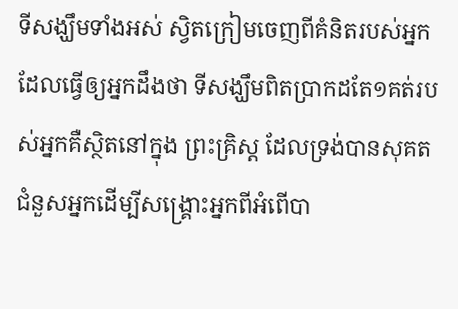ទីសង្ឃឹមទាំងអស់ ស្វិតក្រៀមចេញពីគំនិតរបស់អ្នក ដែលធ្វើឲ្យអ្នកដឹងថា ទីសង្ឃឹមពិតប្រាកដតែ១គត់របស់អ្នកគឺស្ថិតនៅក្នុង ព្រះគ្រិស្ដ ដែលទ្រង់បានសុគតជំនួសអ្នកដើម្បីសង្រ្គោះអ្នកពីអំពើបា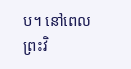ប។ នៅពេលព្រះវិ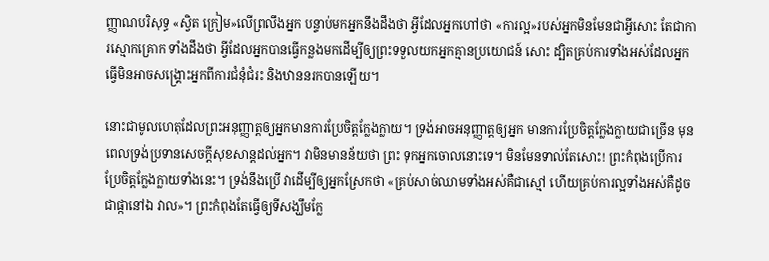ញ្ញាណបរិសុទ្ធ «ស្វិត ក្រៀម»លើព្រលឹងអ្នក បន្ទាប់មកអ្នកនឹងដឹងថា អ្វីដែលអ្នកហៅថា «ការល្អ»របស់អ្នកមិនមែនជាអ្វីសោះ តែជាការស្មោកគ្រោក ទាំងដឹងថា អ្វីដែលអ្នកបានធ្វើកន្លងមកដើម្បីឲ្យព្រះទទួលយកអ្នកគ្មានប្រយោជន៍ សោះ ដ្បិតគ្រប់ការទាំងអស់ដែលអ្នកធ្វើមិនអាចសង្រ្គោះអ្នកពីការជំនុំជំរះ និងឋាននរកបានឡើយ។

នោះជាមូលហេតុដែលព្រះអនុញ្ញាត្ដឲ្យអ្នកមានការប្រែចិត្ដក្លែងក្លាយ។ ទ្រង់អាចអនុញ្ញាត្ដឲ្យអ្នក មានការប្រែចិត្ដក្លែងក្លាយជាច្រើន មុនពេលទ្រង់ប្រទានសេចក្ដីសុខសាន្ដដល់អ្នក។ វាមិនមានន័យថា ព្រះ ទុកអ្នកចោលនោះទេ។ មិនមែនទាល់តែសោះ! ព្រះកំពុងប្រើការប្រែចិត្ដក្លែងក្លាយទាំងនេះ។ ទ្រង់នឹងប្រើ វាដើម្បីឲ្យអ្នកស្រែកថា «គ្រប់សាច់ឈាមទាំងអស់គឺជាស្មៅ ហើយគ្រប់ការល្អទាំងអស់គឺដូចជាផ្កានៅឯ វាល»។ ព្រះកំពុងតែធ្វើឲ្យទីសង្ឃឹមក្លែ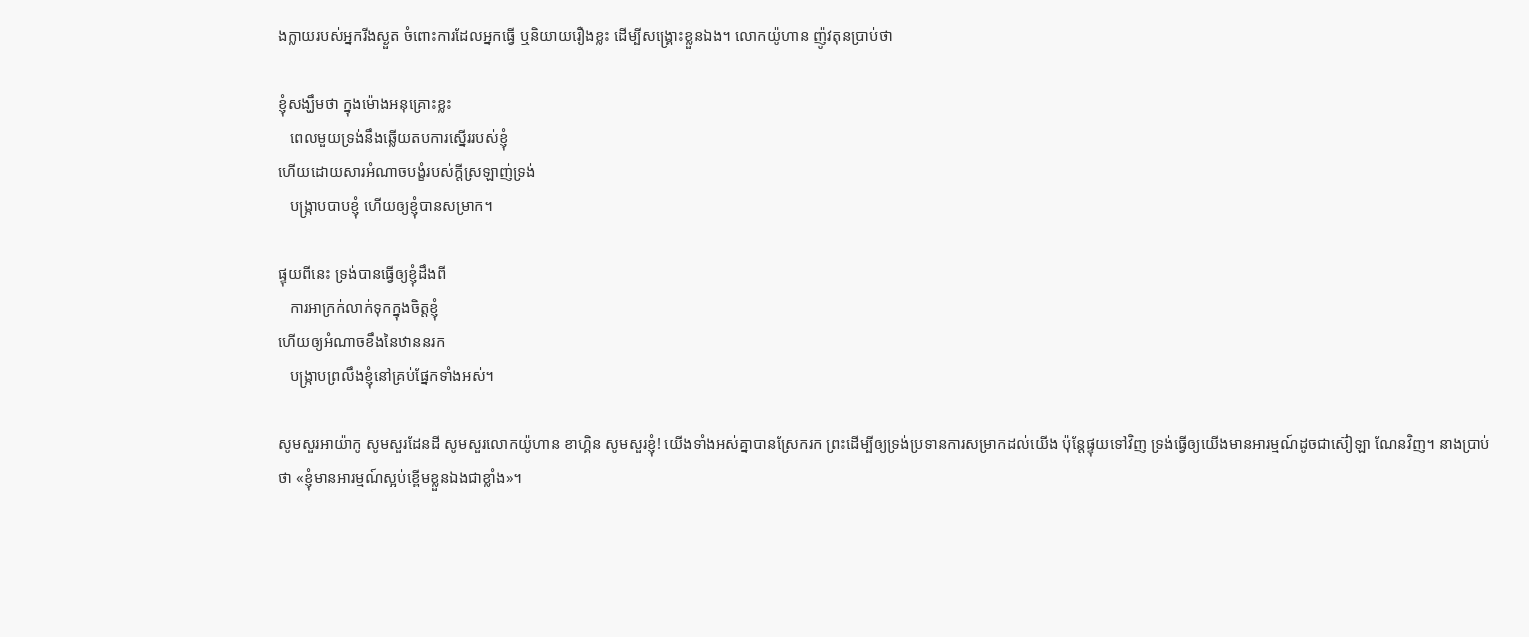ងក្លាយរបស់អ្នករីងស្ងួត ចំពោះការដែលអ្នកធ្វើ ឬនិយាយរឿងខ្លះ ដើម្បីសង្រ្គោះខ្លួនឯង។ លោកយ៉ូហាន ញ៉ូវតុនប្រាប់ថា

ខ្ញុំសង្ឃឹមថា ក្នុងម៉ោងអនុគ្រោះខ្លះ
   ពេលមួយទ្រង់នឹងឆ្លើយតបការស្នើររបស់ខ្ញុំ
ហើយដោយសារអំណាចបង្ខំរបស់ក្ដីស្រឡាញ់ទ្រង់
   បង្រ្កាបបាបខ្ញុំ ហើយឲ្យខ្ញុំបានសម្រាក។

ផ្ទុយពីនេះ ទ្រង់បានធ្វើឲ្យខ្ញុំដឹងពី
   ការអាក្រក់លាក់ទុកក្នុងចិត្ដខ្ញុំ
ហើយឲ្យអំណាចខឹងនៃឋាននរក
   បង្រ្កាបព្រលឹងខ្ញុំនៅគ្រប់ផ្នែកទាំងអស់។

សូមសួរអាយ៉ាកូ សូមសួរដែនដី សូមសួរលោកយ៉ូហាន ខាហ្គិន សូមសួរខ្ញុំ! យើងទាំងអស់គ្នាបានស្រែករក ព្រះដើម្បីឲ្យទ្រង់ប្រទានការសម្រាកដល់យើង ប៉ុន្ដែផ្ទុយទៅវិញ ទ្រង់ធ្វើឲ្យយើងមានអារម្មណ៍ដូចជាស៊ៀឡា ណែនវិញ។ នាងប្រាប់ថា «ខ្ញុំមានអារម្មណ៍ស្អប់ខ្ពើមខ្លួនឯងជាខ្លាំង»។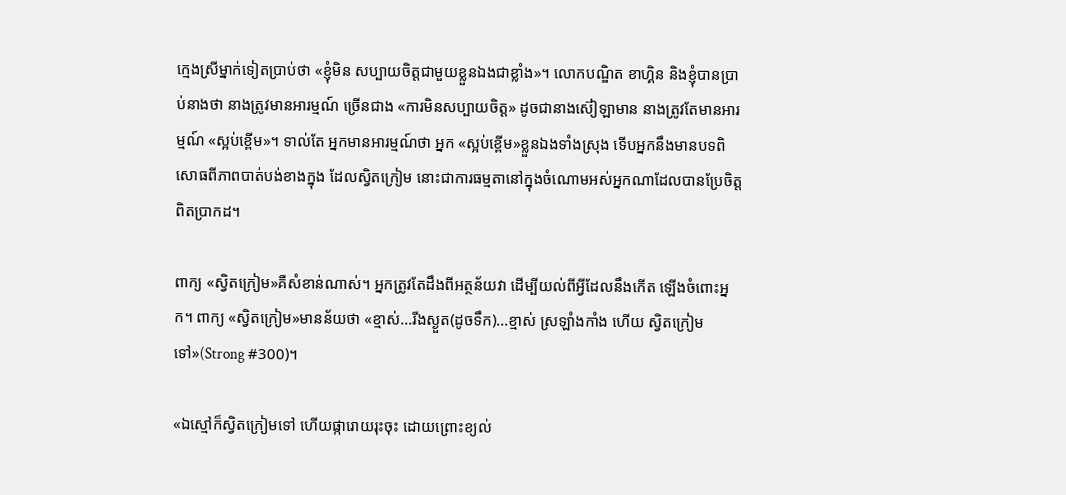ក្មេងស្រីម្នាក់ទៀតប្រាប់ថា «ខ្ញុំមិន សប្បាយចិត្ដជាមួយខ្លួនឯងជាខ្លាំង»។ លោកបណ្ឌិត ខាហ្គិន និងខ្ញុំបានប្រាប់នាងថា នាងត្រូវមានអារម្មណ៍ ច្រើនជាង «ការមិនសប្បាយចិត្ដ» ដូចជានាងស៊ៀឡាមាន នាងត្រូវតែមានអារម្មណ៍ «ស្អប់ខ្ពើម»។ ទាល់តែ អ្នកមានអារម្មណ៍ថា អ្នក «ស្អប់ខ្ពើម»ខ្លួនឯងទាំងស្រុង ទើបអ្នកនឹងមានបទពិសោធពីភាពបាត់បង់ខាងក្នុង ដែលស្វិតក្រៀម នោះជាការធម្មតានៅក្នុងចំណោមអស់អ្នកណាដែលបានប្រែចិត្ដពិតប្រាកដ។

ពាក្យ «ស្វិតក្រៀម»គឺសំខាន់ណាស់។ អ្នកត្រូវតែដឹងពីអត្ថន័យវា ដើម្បីយល់ពីអ្វីដែលនឹងកើត ឡើងចំពោះអ្នក។ ពាក្យ «ស្វិតក្រៀម»មានន័យថា «ខ្មាស់...រីងស្ងួត(ដូចទឹក)...ខ្មាស់ ស្រឡាំងកាំង ហើយ ស្វិតក្រៀមទៅ»(Strong #300)។

«ឯស្មៅក៏ស្វិតក្រៀមទៅ ហើយផ្ការោយរុះចុះ ដោយព្រោះខ្យល់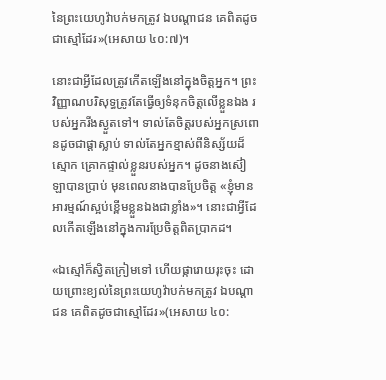នៃព្រះយេហូវ៉ាបក់មកត្រូវ ឯបណ្តាជន គេពិតដូចជាស្មៅដែរ»(អេសាយ ៤០:៧)។

នោះជាអ្វីដែលត្រូវកើតឡើងនៅក្នុងចិត្ដអ្នក។ ព្រះវិញ្ញាណបរិសុទ្ធត្រូវតែធ្វើឲ្យទំនុកចិត្ដលើខ្លួនឯង របស់អ្នករីងស្ងួតទៅ។ ទាល់តែចិត្ដរបស់អ្នកស្រពោនដូចជាផ្ដាស្លាប់ ទាល់តែអ្នកខ្មាស់ពីនិស្ស័យដ៏ស្មោក គ្រោកផ្ទាល់ខ្លួនរបស់អ្នក។ ដូចនាងស៊ៀឡាបានប្រាប់ មុនពេលនាងបានប្រែចិត្ដ «ខ្ញុំមានអារម្មណ៍ស្អប់ខ្ពើមខ្លួនឯងជាខ្លាំង»។ នោះជាអ្វីដែលកើតឡើងនៅក្នុងការប្រែចិត្ដពិតប្រាកដ។

«ឯស្មៅក៏ស្វិតក្រៀមទៅ ហើយផ្ការោយរុះចុះ ដោយព្រោះខ្យល់នៃព្រះយេហូវ៉ាបក់មកត្រូវ ឯបណ្តាជន គេពិតដូចជាស្មៅដែរ»(អេសាយ ៤០: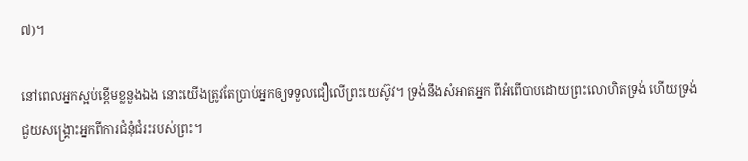៧)។

នៅពេលអ្នកស្អប់ខ្ពើមខ្លនួងឯង នោះយើងត្រូវតែប្រាប់អ្នកឲ្យទទួលជឿលើព្រះយេស៊ូវ។ ទ្រង់នឹងសំអាតអ្នក ពីអំពើបាបដោយព្រះលោហិតទ្រង់ ហើយទ្រង់ជួយសង្រ្គោះអ្នកពីការជំនុំជំរះរបស់ព្រះ។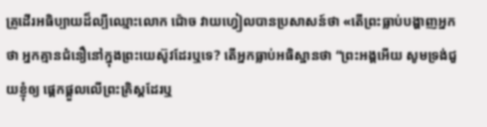គ្រូដើរអធិប្បាយដ៏ល្បីឈ្មោះលោក ជ៉ោច វាយហ្វៀលបានប្រសាសន៍ថា «តើព្រះធ្លាប់បង្ហាញអ្នក ថា អ្នកគ្មានជំនឿនៅក្នុងព្រះយេស៊ូវដែរឬទេ? តើអ្នកធ្លាប់អធិស្ឋានថា “ព្រះអង្គអើយ សូមទ្រង់ជួយខ្ញុំឲ្យ ផ្ដេកផ្ដួលលើព្រះគ្រិស្ដដែរឬ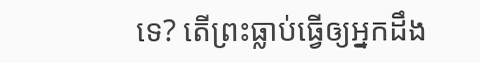ទេ? តើព្រះធ្លាប់ធ្វើឲ្យអ្នកដឹង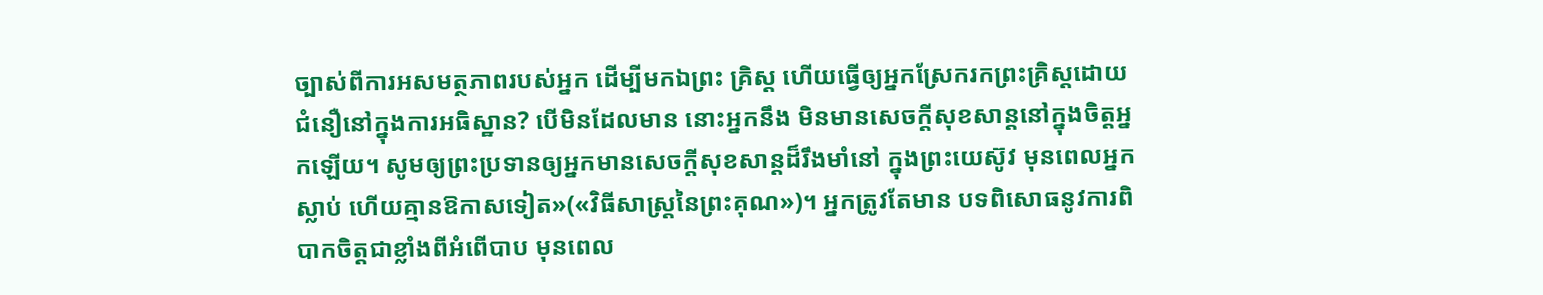ច្បាស់ពីការអសមត្ថភាពរបស់អ្នក ដើម្បីមកឯព្រះ គ្រិស្ដ ហើយធ្វើឲ្យអ្នកស្រែករកព្រះគ្រិស្ដដោយជំនឿនៅក្នុងការអធិស្ឋាន? បើមិនដែលមាន នោះអ្នកនឹង មិនមានសេចក្ដីសុខសាន្ដនៅក្នុងចិត្ដអ្នកឡើយ។ សូមឲ្យព្រះប្រទានឲ្យអ្នកមានសេចក្ដីសុខសាន្ដដ៏រឹងមាំនៅ ក្នុងព្រះយេស៊ូវ មុនពេលអ្នកស្លាប់ ហើយគ្មានឱកាសទៀត»(«វិធីសាស្រ្ដនៃព្រះគុណ»)។ អ្នកត្រូវតែមាន បទពិសោធនូវការពិបាកចិត្ដជាខ្លាំងពីអំពើបាប មុនពេល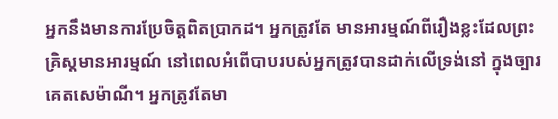អ្នកនឹងមានការប្រែចិត្ដពិតប្រាកដ។ អ្នកត្រូវតែ មានអារម្មណ៍ពីរឿងខ្លះដែលព្រះគ្រិស្ដមានអារម្មណ៍ នៅពេលអំពើបាបរបស់អ្នកត្រូវបានដាក់លើទ្រង់នៅ ក្នុងច្បារគេតសេម៉ាណី។ អ្នកត្រូវតែមា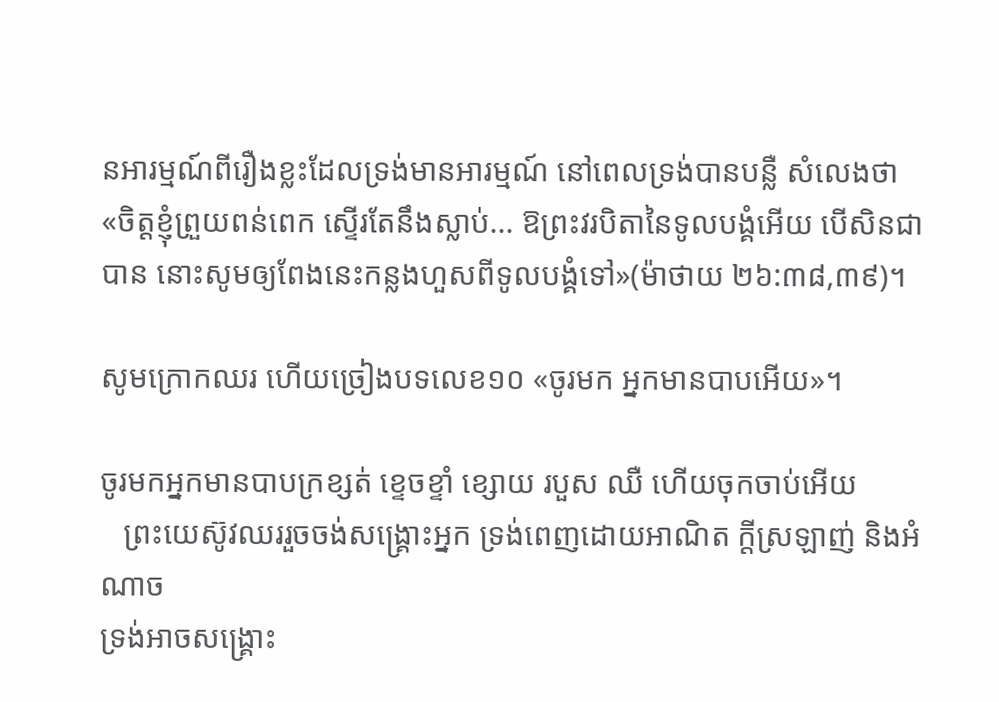នអារម្មណ៍ពីរឿងខ្លះដែលទ្រង់មានអារម្មណ៍ នៅពេលទ្រង់បានបន្លឺ សំលេងថា «ចិត្តខ្ញុំព្រួយពន់ពេក ស្ទើរតែនឹងស្លាប់... ឱព្រះវរបិតានៃទូលបង្គំអើយ បើសិនជាបាន នោះសូមឲ្យពែងនេះកន្លងហួសពីទូលបង្គំទៅ»(ម៉ាថាយ ២៦:៣៨,៣៩)។

សូមក្រោកឈរ ហើយច្រៀងបទលេខ១០ «ចូរមក អ្នកមានបាបអើយ»។

ចូរមកអ្នកមានបាបក្រខ្សត់ ខ្ទេចខ្ទាំ ខ្សោយ របួស ឈឺ ហើយចុកចាប់អើយ
   ព្រះយេស៊ូវឈររួចចង់សង្រ្គោះអ្នក ទ្រង់ពេញដោយអាណិត ក្ដីស្រឡាញ់ និងអំណាច
ទ្រង់អាចសង្រ្គោះ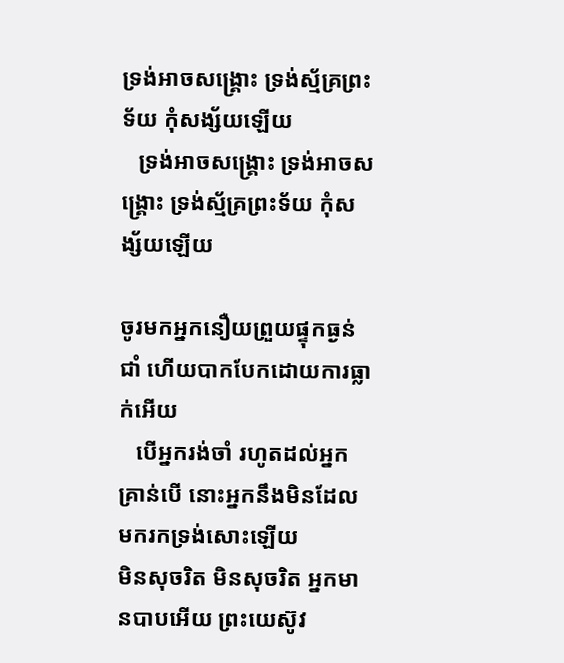ទ្រង់អាចសង្រ្គោះ ទ្រង់ស្ម័គ្រព្រះទ័យ កុំសង្ស័យឡើយ
   ទ្រង់អាចសង្រ្គោះ ទ្រង់អាចសង្រ្គោះ ទ្រង់ស្ម័គ្រព្រះទ័យ កុំសង្ស័យឡើយ

ចូរមកអ្នកនឿយព្រួយផ្ទុកធ្ងន់ ជាំ ហើយបាកបែកដោយការធ្លាក់អើយ
   បើអ្នករង់ចាំ រហូតដល់អ្នកគ្រាន់បើ នោះអ្នកនឹងមិនដែលមករកទ្រង់សោះឡើយ
មិនសុចរិត មិនសុចរិត អ្នកមានបាបអើយ ព្រះយេស៊ូវ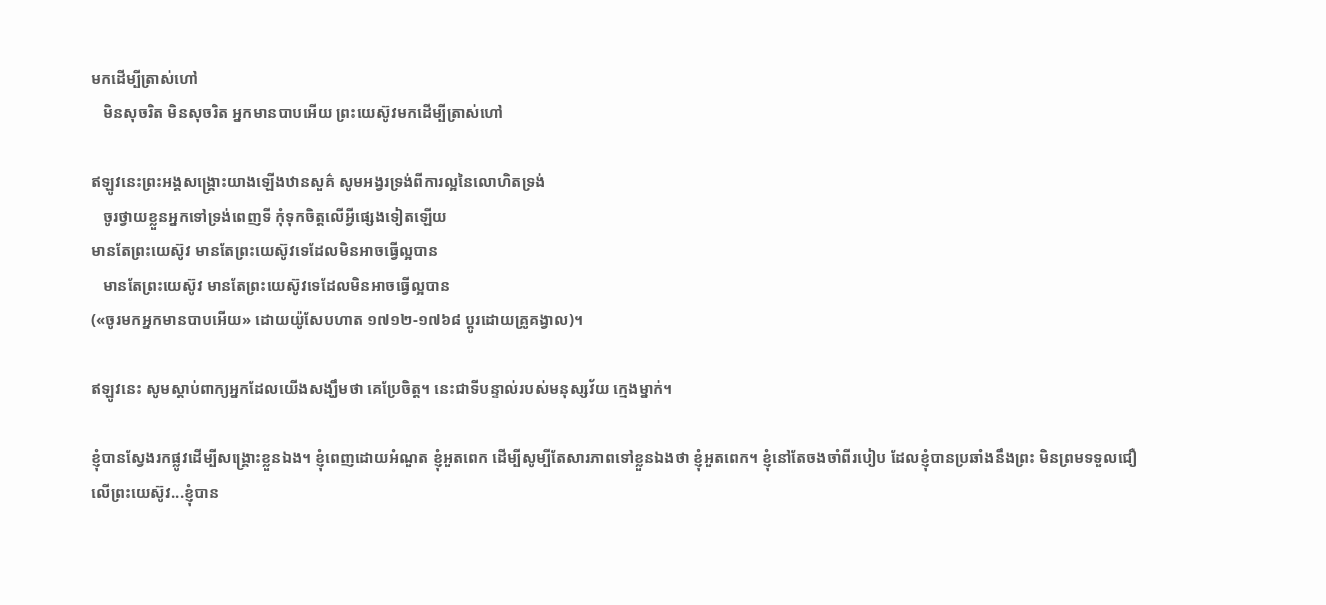មកដើម្បីត្រាស់ហៅ
   មិនសុចរិត មិនសុចរិត អ្នកមានបាបអើយ ព្រះយេស៊ូវមកដើម្បីត្រាស់ហៅ

ឥឡូវនេះព្រះអង្គសង្រ្គោះយាងឡើងឋានសួគ៌ សូមអង្វរទ្រង់ពីការល្អនៃលោហិតទ្រង់
   ចូរថ្វាយខ្លួនអ្នកទៅទ្រង់ពេញទី កុំទុកចិត្ដលើអ្វីផ្សេងទៀតឡើយ
មានតែព្រះយេស៊ូវ មានតែព្រះយេស៊ូវទេដែលមិនអាចធ្វើល្អបាន
   មានតែព្រះយេស៊ូវ មានតែព្រះយេស៊ូវទេដែលមិនអាចធ្វើល្អបាន
(«ចូរមកអ្នកមានបាបអើយ» ដោយយ៉ូសែបហាត ១៧១២-១៧៦៨ ប្ដូរដោយគ្រូគង្វាល)។

ឥឡូវនេះ សូមស្ដាប់ពាក្យអ្នកដែលយើងសង្ឃឹមថា គេប្រែចិត្ដ។ នេះជាទីបន្ទាល់របស់មនុស្សវ័យ ក្មេងម្នាក់។

ខ្ញុំបានស្វែងរកផ្លូវដើម្បីសង្រ្គោះខ្លួនឯង។ ខ្ញុំពេញដោយអំណួត ខ្ញុំអួតពេក ដើម្បីសូម្បីតែសារភាពទៅខ្លួនឯងថា ខ្ញុំអួតពេក។ ខ្ញុំនៅតែចងចាំពីរបៀប ដែលខ្ញុំបានប្រឆាំងនឹងព្រះ មិនព្រមទទួលជឿលើព្រះយេស៊ូវ...ខ្ញុំបាន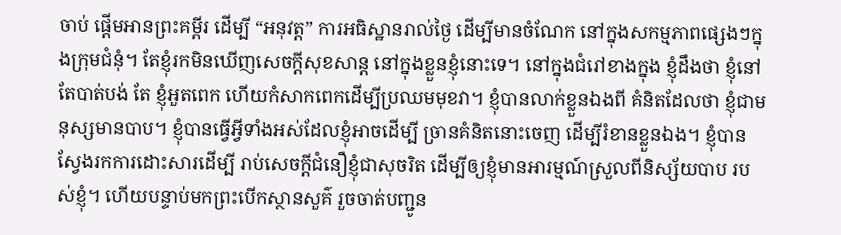ចាប់ ផ្ដើមអានព្រះគម្ពីរ ដើម្បី “អនុវត្ដ” ការអធិស្ឋានរាល់ថ្ងៃ ដើម្បីមានចំណែក នៅក្នុងសកម្មភាពផ្សេងៗក្នុងក្រុមជំនុំ។ តែខ្ញុំរកមិនឃើញសេចក្ដីសុខសាន្ដ នៅក្នុងខ្លួនខ្ញុំនោះទេ។ នៅក្នុងជំរៅខាងក្នុង ខ្ញុំដឹងថា ខ្ញុំនៅតែបាត់បង់ តែ ខ្ញុំអួតពេក ហើយកំសាកពេកដើម្បីប្រឈមមុខវា។ ខ្ញុំបានលាក់ខ្លួនឯងពី គំនិតដែលថា ខ្ញុំជាមនុស្សមានបាប។ ខ្ញុំបានធ្វើអ្វីទាំងអស់ដែលខ្ញុំអាចដើម្បី ច្រានគំនិតនោះចេញ ដើម្បីរំខានខ្លួនឯង។ ខ្ញុំបានស្វែងរកការដោះសារដើម្បី រាប់សេចក្ដីជំនឿខ្ញុំជាសុចរិត ដើម្បីឲ្យខ្ញុំមានអារម្មណ៍ស្រួលពីនិស្ស័យបាប របស់ខ្ញុំ។ ហើយបន្ទាប់មកព្រះបើកស្ថានសួគ៌ រួចចាត់បញ្ជូន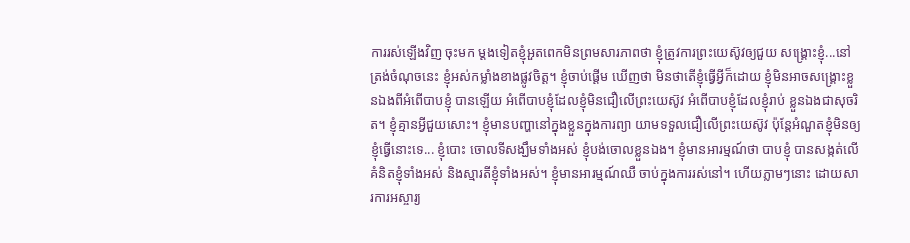ការរស់ឡើងវិញ ចុះមក ម្ដងទៀតខ្ញុំអួតពេកមិនព្រមសារភាពថា ខ្ញុំត្រូវការព្រះយេស៊ូវឲ្យជួយ សង្រ្គោះខ្ញុំ...នៅត្រង់ចំណុចនេះ ខ្ញុំអស់កម្លាំងខាងផ្លូវចិត្ដ។ ខ្ញុំចាប់ផ្ដើម ឃើញថា មិនថាតើខ្ញុំធ្វើអ្វីក៏ដោយ ខ្ញុំមិនអាចសង្រ្គោះខ្លួនឯងពីអំពើបាបខ្ញុំ បានឡើយ អំពើបាបខ្ញុំដែលខ្ញុំមិនជឿលើព្រះយេស៊ូវ អំពើបាបខ្ញុំដែលខ្ញុំរាប់ ខ្លួនឯងជាសុចរិត។ ខ្ញុំគ្មានអ្វីជួយសោះ។ ខ្ញុំមានបញ្ហានៅក្នុងខ្លួនក្នុងការព្យា យាមទទួលជឿលើព្រះយេស៊ូវ ប៉ុន្ដែអំណួតខ្ញុំមិនឲ្យខ្ញុំធ្វើនោះទេ... ខ្ញុំបោះ ចោលទីសង្ឃឹមទាំងអស់ ខ្ញុំបង់ចោលខ្លួនឯង។ ខ្ញុំមានអារម្មណ៍ថា បាបខ្ញុំ បានសង្កត់លើគំនិតខ្ញុំទាំងអស់ និងស្មារតីខ្ញុំទាំងអស់។ ខ្ញុំមានអារម្មណ៍ឈឺ ចាប់ក្នុងការរស់នៅ។ ហើយភ្លាមៗនោះ ដោយសារការអស្ចារ្យ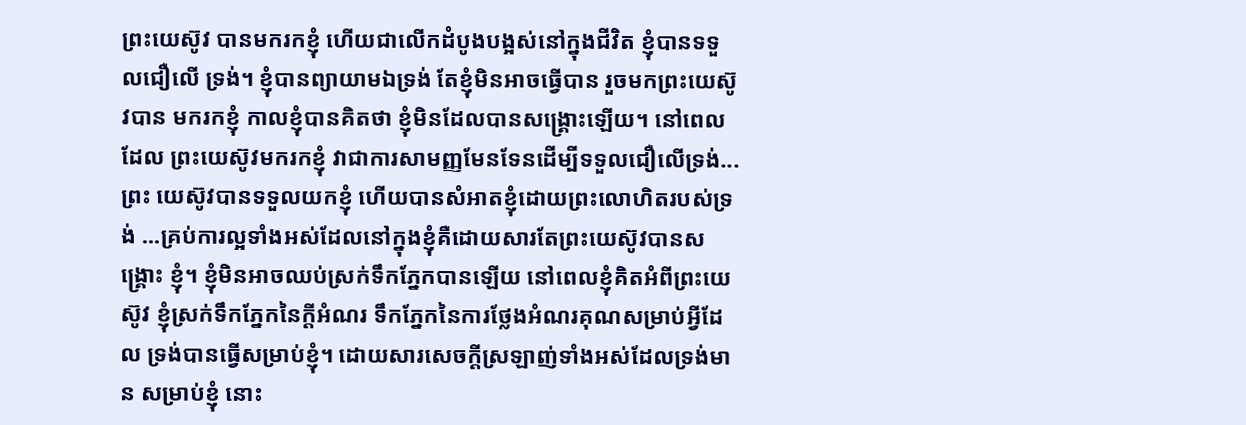ព្រះយេស៊ូវ បានមករកខ្ញុំ ហើយជាលើកដំបូងបង្អស់នៅក្នុងជីវិត ខ្ញុំបានទទួលជឿលើ ទ្រង់។ ខ្ញុំបានព្យាយាមឯទ្រង់ តែខ្ញុំមិនអាចធ្វើបាន រួចមកព្រះយេស៊ូវបាន មករកខ្ញុំ កាលខ្ញុំបានគិតថា ខ្ញុំមិនដែលបានសង្រ្គោះឡើយ។ នៅពេលដែល ព្រះយេស៊ូវមករកខ្ញុំ វាជាការសាមញ្ញមែនទែនដើម្បីទទួលជឿលើទ្រង់...ព្រះ យេស៊ូវបានទទួលយកខ្ញុំ ហើយបានសំអាតខ្ញុំដោយព្រះលោហិតរបស់ទ្រង់ ...គ្រប់ការល្អទាំងអស់ដែលនៅក្នុងខ្ញុំគឺដោយសារតែព្រះយេស៊ូវបានសង្រ្គោះ ខ្ញុំ។ ខ្ញុំមិនអាចឈប់ស្រក់ទឹកភ្នែកបានឡើយ នៅពេលខ្ញុំគិតអំពីព្រះយេស៊ូវ ខ្ញុំស្រក់ទឹកភ្នែកនៃក្ដីអំណរ ទឹកភ្នែកនៃការថ្លែងអំណរគុណសម្រាប់អ្វីដែល ទ្រង់បានធ្វើសម្រាប់ខ្ញុំ។ ដោយសារសេចក្ដីស្រឡាញ់ទាំងអស់ដែលទ្រង់មាន សម្រាប់ខ្ញុំ នោះ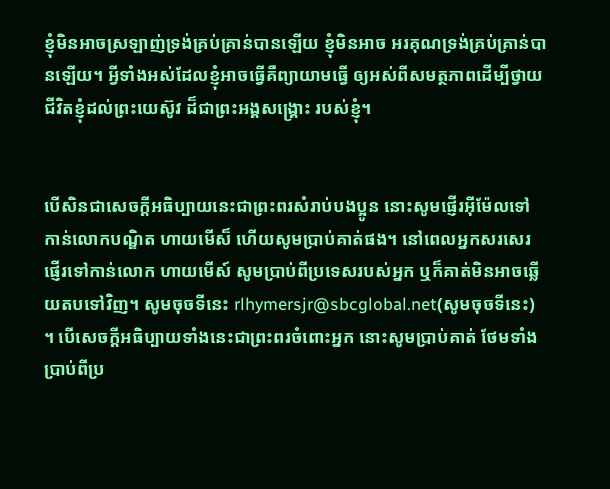ខ្ញុំមិនអាចស្រឡាញ់ទ្រង់គ្រប់គ្រាន់បានឡើយ ខ្ញុំមិនអាច អរគុណទ្រង់គ្រប់គ្រាន់បានឡើយ។ អ្វីទាំងអស់ដែលខ្ញុំអាចធ្វើគឺព្យាយាមធ្វើ ឲ្យអស់ពីសមត្ថភាពដើម្បីថ្វាយជីវិតខ្ញុំដល់ព្រះយេស៊ូវ ដ៏ជាព្រះអង្គសង្រ្គោះ របស់ខ្ញុំ។


បើសិនជាសេចក្ដីអធិប្បាយនេះជាព្រះពរសំរាប់បងប្អូន នោះសូមផ្ញើរអ៊ីម៉ែលទៅកាន់លោកបណ្ឌិត ហាយមើស៏ ហើយសូមប្រាប់គាត់ផង។ នៅពេលអ្នកសរសេរផ្ញើរទៅកាន់លោក ហាយមើស៍ សូមប្រាប់ពីប្រទេសរបស់អ្នក ឬក៏គាត់មិនអាចឆ្លើយតបទៅវិញ។ សូមចុចទីនេះ rlhymersjr@sbcglobal.net(សូមចុចទីនេះ) ។ បើសេចក្ដីអធិប្បាយទាំងនេះជាព្រះពរចំពោះអ្នក នោះសូមប្រាប់គាត់ ថែមទាំងប្រាប់ពីប្រ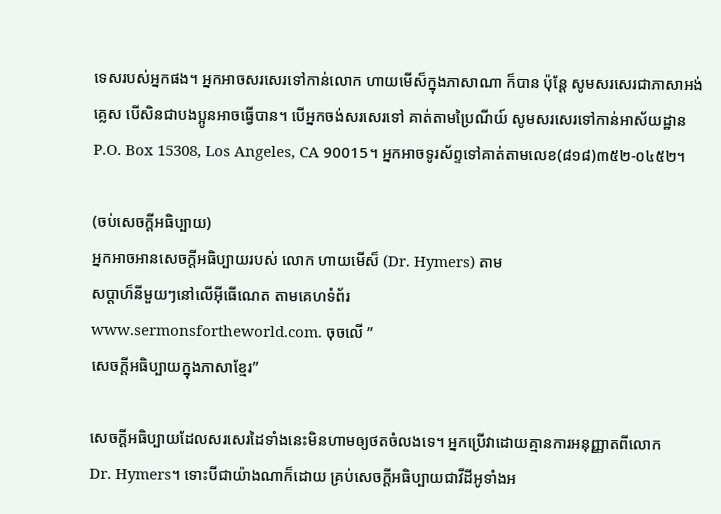ទេសរបស់អ្នកផង។ អ្នកអាចសរសេរទៅកាន់លោក ហាយមើស៏ក្នុងភាសាណា ក៏បាន ប៉ុន្ដែ សូមសរសេរជាភាសាអង់គ្លេស បើសិនជាបងប្អូនអាចធ្វើបាន។ បើអ្នកចង់សរសេរទៅ គាត់តាមប្រៃណីយ៍ សូមសរសេរទៅកាន់អាស័យដ្ឋាន P.O. Box 15308, Los Angeles, CA 90015។ អ្នកអាចទូរស័ព្ទទៅគាត់តាមលេខ(៨១៨)៣៥២-០៤៥២។

(ចប់សេចក្ដីអធិប្បាយ)
អ្នកអាចអានសេចក្ដីអធិប្បាយរបស់ លោក ហាយមើស៏ (Dr. Hymers) តាម
សប្ដាហ៏នីមួយៗនៅលើអ៊ីធើណេត តាមគេហទំព័រ
www.sermonsfortheworld.com. ចុចលើ ”
សេចក្ដីអធិប្បាយក្នុងភាសាខ្មែរ”

សេចក្ដីអធិប្បាយដែលសរសេរដៃទាំងនេះមិនហាមឲ្យថតចំលងទេ។ អ្នកប្រើវាដោយគ្មានការអនុញ្ញាតពីលោក
Dr. Hymers។ ទោះបីជាយ៉ាងណាក៏ដោយ គ្រប់សេចក្ដីអធិប្បាយជាវីដីអូទាំងអ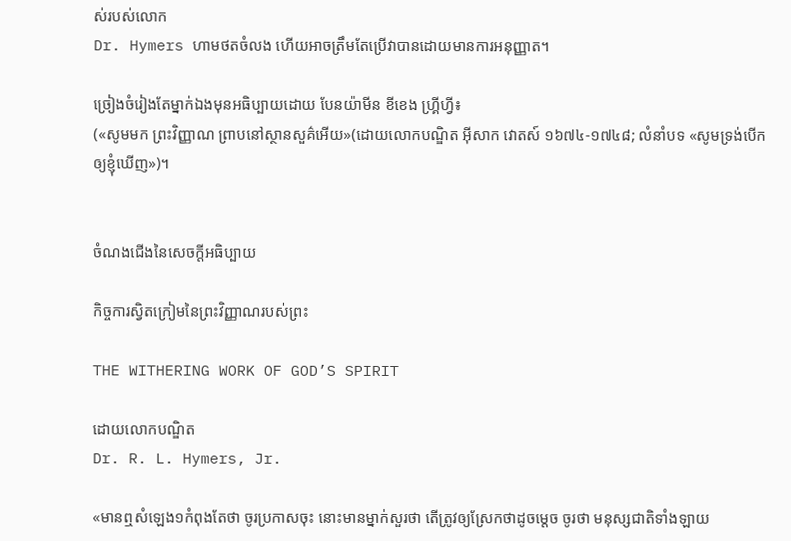ស់របស់លោក
Dr. Hymers ហាមថតចំលង ហើយអាចត្រឹមតែប្រើវាបានដោយមានការអនុញ្ញាត។

ច្រៀងចំរៀងតែម្នាក់ឯងមុនអធិប្បាយដោយ បែនយ៉ាមីន ខីខេង ហ្គ្រីហ្វី៖
(«សូមមក ព្រះវិញ្ញាណ ព្រាបនៅស្ថានសួគ៌អើយ»(ដោយលោកបណ្ឌិត អ៊ីសាក វោតស៍ ១៦៧៤-១៧៤៨; លំនាំបទ «សូមទ្រង់បើកឲ្យខ្ញុំឃើញ»)។


ចំណងជើងនៃសេចក្ដីអធិប្បាយ

កិច្ចការស្វិតក្រៀមនៃព្រះវិញ្ញាណរបស់ព្រះ

THE WITHERING WORK OF GOD’S SPIRIT

ដោយលោកបណ្ឌិត
Dr. R. L. Hymers, Jr.

«មានឮសំឡេង១កំពុងតែថា ចូរប្រកាសចុះ នោះមានម្នាក់សួរថា តើត្រូវឲ្យស្រែកថាដូចម្តេច ចូរថា មនុស្សជាតិទាំងឡាយ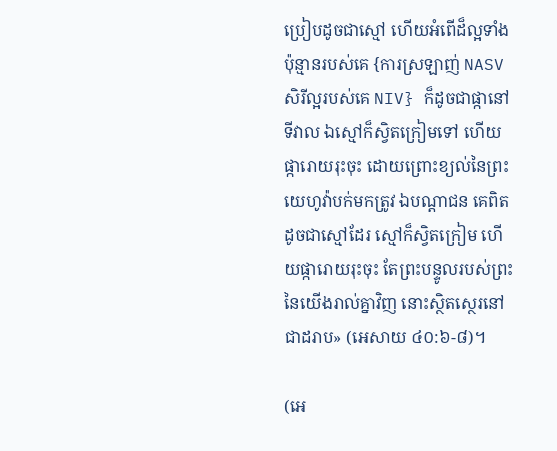ប្រៀបដូចជាស្មៅ ហើយអំពើដ៏ល្អទាំងប៉ុន្មានរបស់គេ {ការស្រឡាញ់ NASV សិរីល្អរបស់គេ NIV} ក៏ដូចជាផ្កានៅទីវាល ឯស្មៅក៏ស្វិតក្រៀមទៅ ហើយផ្ការោយរុះចុះ ដោយព្រោះខ្យល់នៃព្រះយេហូវ៉ាបក់មកត្រូវ ឯបណ្តាជន គេពិតដូចជាស្មៅដែរ ស្មៅក៏ស្វិតក្រៀម ហើយផ្ការោយរុះចុះ តែព្រះបន្ទូលរបស់ព្រះនៃយើងរាល់គ្នាវិញ នោះស្ថិតស្ថេរនៅជាដរាប» (អេសាយ ៤០:៦-៨)។

(អេ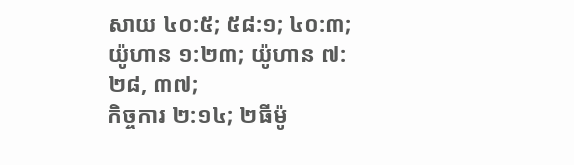សាយ ៤០:៥; ៥៨:១; ៤០:៣; យ៉ូហាន ១:២៣; យ៉ូហាន ៧:២៨, ៣៧;
កិច្ចការ ២:១៤; ២ធីម៉ូ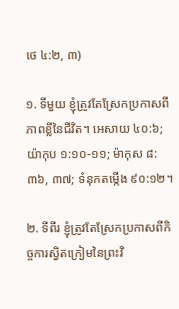ថេ ៤:២, ៣)

១. ទីមួយ ខ្ញុំត្រូវតែស្រែកប្រកាសពីភាពខ្លីនៃជីវិត។ អេសាយ ៤០:៦;
យ៉ាកុប ១:១០-១១; ម៉ាកុស ៨:៣៦, ៣៧; ទំនុកតម្កើង ៩០:១២។

២. ទីពីរ ខ្ញុំត្រូវតែស្រែកប្រកាសពីកិច្ចការស្វិតក្រៀមនៃព្រះវិ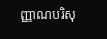ញ្ញាណបរិសុ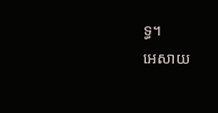ទ្ធ។
អេសាយ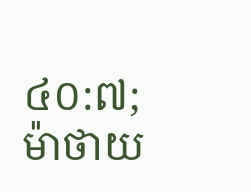៤០:៧; ម៉ាថាយ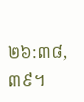២៦:៣៨, ៣៩។